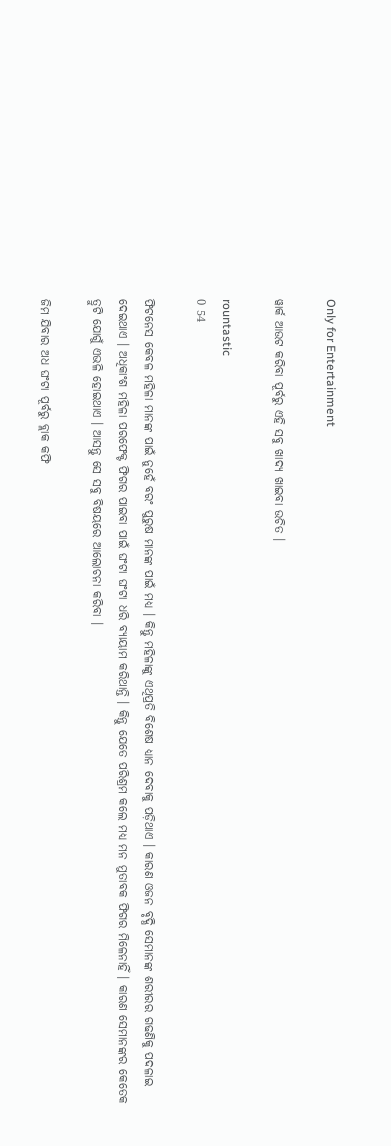Only for Entertainment

ୱାର୍କ ଆଉଟ କରିବା ପୂର୍ବରୁ ଏହି ସବୁ ଖାଦ୍ୟ ଖାଇବା ଉଚିତ ।

rountastic
0 54

ଫିଟନେସ କେବଳ ମହିଳା ମାନଙ୍କ ପାଇଁ ନୁହେଁ ବରଂ ପୁରୁଷ ମାନଙ୍କ ପାଇଁ ମଧ୍ୟ । କିନ୍ତୁ ମହିଳାଙ୍କୁ ଏଥିପ୍ରତି ବିଶେଷ ଧ୍ୟାନ ଦେବାକୁ ପଡ଼ିଥାଏ । କାରଣ ଓଜନ ବୃଦ୍ଧି ସେମାନଙ୍କ ଶରୀରର ଗଢଣିକୁ ପଦଳାଇ ଦେଇଥାଏ । ଅଧିକାଂଶ ମହିଳା ପରଫେକ୍ଟ ଫିଗର ପାଇବା ପାଇଁ ଘଂଟା ଘଂଟା ଧରି ବ୍ୟାୟାମ କରିଥାନ୍ତି । କିନ୍ତୁ ଯେତେ ପରିଶ୍ରମ କଲେ ମଧ୍ୟ ମନ ମୁତାବକ ଫିଗର ମିଳେନାହିଁ । କାରଣ ସେମାନଙ୍କର କେତେକ ତ୍ରୁଟି ଯୋଗୁଁ ଏଭଳି ହୋଇଥାଏ । ଆସନ୍ତୁ ସେ ସବୁ ବିଷୟରେ ଆଲୋଚନା କରିବା ।

ଜିମ ଯିବାର ଅଧ ଘଂଟା ପୂର୍ବରୁ ବ୍ଲାକ କଫି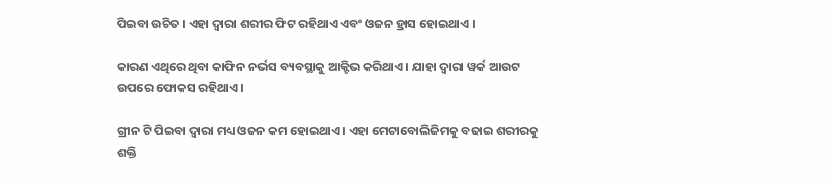ପିଇବା ଉଚିତ । ଏହା ଦ୍ୱାରା ଶରୀର ଫିଟ ରହିଥାଏ ଏବଂ ଓଜନ ହ୍ରାସ ହୋଇଥାଏ ।

କାରଣ ଏଥିରେ ଥିବା କାଫିନ ନର୍ଭସ ବ୍ୟବସ୍ଥାକୁ ଆକ୍ଟିଭ କରିଥାଏ । ଯାହା ଦ୍ୱାରା ୱର୍କ ଆଉଟ ଉପରେ ଫୋକସ ରହିଥାଏ ।

ଗ୍ରୀନ ଟି ପିଇବା ଦ୍ୱାରା ମଧ୍ୟ ଓଜନ କମ ହୋଇଥାଏ । ଏହା ମେଟାବୋଲିଜିମକୁ ବଢାଇ ଶରୀରକୁ ଶକ୍ତି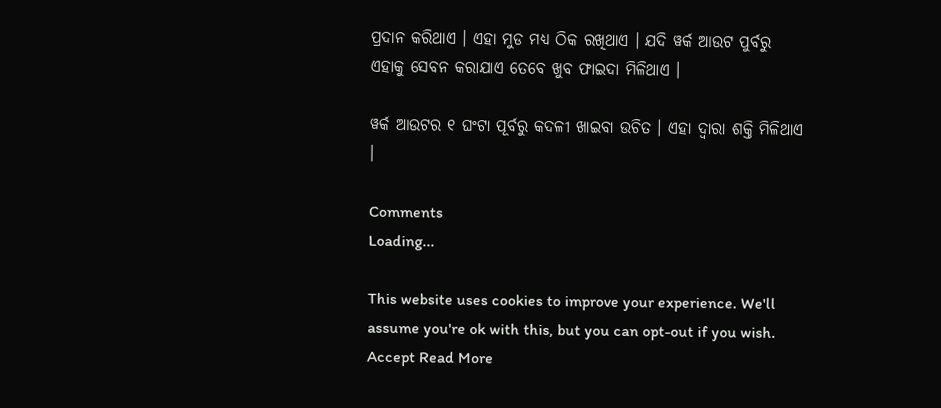ପ୍ରଦାନ କରିଥାଏ । ଏହା ମୁଡ ମଧ୍ୟ ଠିକ ରଖିଥାଏ । ଯଦି ୱର୍କ ଆଉଟ ପୁର୍ବରୁ ଏହାକୁ ସେବନ କରାଯାଏ ତେବେ ଖୁବ ଫାଇଦା ମିଳିଥାଏ ।

ୱର୍କ ଆଉଟର ୧ ଘଂଟା ପୂର୍ବରୁ କଦଳୀ ଖାଇବା ଉଚିତ । ଏହା ଦ୍ୱାରା ଶକ୍ତି ମିଳିଥାଏ ।

Comments
Loading...

This website uses cookies to improve your experience. We'll assume you're ok with this, but you can opt-out if you wish. Accept Read More